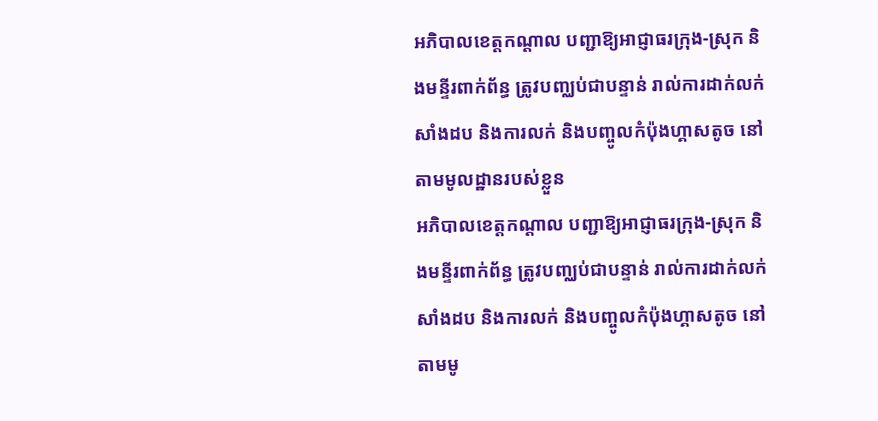អភិបាលខេត្តកណ្ដាល បញ្ជាឱ្យអាជ្ញាធរក្រុង-ស្រុក និងមន្ទីរពាក់ព័ន្ធ ត្រូវបញ្ឈប់ជាបន្ទាន់ រាល់ការដាក់លក់សាំងដប និងការលក់ និងបញ្ចូលកំប៉ុងហ្គាសតូច នៅតាមមូលដ្ឋានរបស់ខ្លួន
អភិបាលខេត្តកណ្ដាល បញ្ជាឱ្យអាជ្ញាធរក្រុង-ស្រុក និងមន្ទីរពាក់ព័ន្ធ ត្រូវបញ្ឈប់ជាបន្ទាន់ រាល់ការដាក់លក់សាំងដប និងការលក់ និងបញ្ចូលកំប៉ុងហ្គាសតូច នៅតាមមូ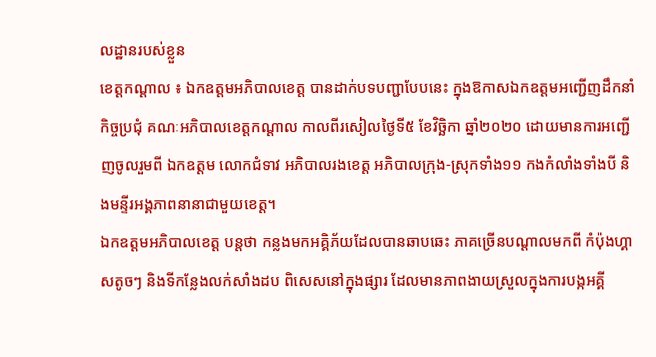លដ្ឋានរបស់ខ្លួន
ខេត្តកណ្ដាល ៖ ឯកឧត្តមអភិបាលខេត្ត បានដាក់បទបញ្ជាបែបនេះ ក្នុងឱកាសឯកឧត្តមអញ្ជើញដឹកនាំកិច្ចប្រជុំ គណៈអភិបាលខេត្តកណ្ដាល កាលពីរសៀលថ្ងៃទី៥ ខែវិច្ឆិកា ឆ្នាំ២០២០ ដោយមានការអញ្ជើញចូលរួមពី ឯកឧត្តម លោកជំទាវ អភិបាលរងខេត្ត អភិបាលក្រុង-ស្រុកទាំង១១ កងកំលាំងទាំងបី និងមន្ទីរអង្គភាពនានាជាមួយខេត្ត។
ឯកឧត្តមអភិបាលខេត្ត បន្តថា កន្លងមកអគ្គិភ័យដែលបានឆាបឆេះ ភាគច្រើនបណ្ដាលមកពី កំប៉ុងហ្គាសតូចៗ និងទីកន្លែងលក់សាំងដប ពិសេសនៅក្នុងផ្សារ ដែលមានភាពងាយស្រួលក្នុងការបង្កអគ្គី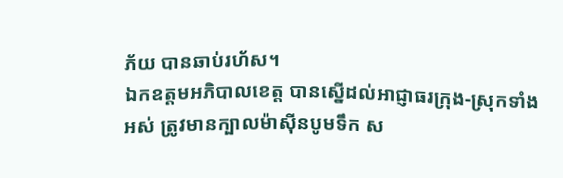ភ័យ បានឆាប់រហ័ស។
ឯកឧត្តមអភិបាលខេត្ត បានស្នើដល់អាជ្ញាធរក្រុង-ស្រុកទាំងអស់ ត្រូវមានក្បាលម៉ាស៊ីនបូមទឹក ស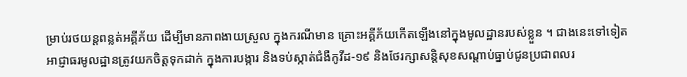ម្រាប់រថយន្តពន្លត់អគ្គីភ័យ ដើម្បីមានភាពងាយស្រួល ក្នុងករណីមាន គ្រោះអគ្គីភ័យកើតឡើងនៅក្នុងមូលដ្ឋានរបស់ខ្លួន ។ ជាងនេះទៅទៀត អាជ្ញាធរមូលដ្ឋានត្រូវយកចិត្តទុកដាក់ ក្នុងការបង្ការ និងទប់ស្កាត់ជំងឺកូវីដ-១៩ និងថែរក្សាសន្តិសុខសណ្តាប់ធ្នាប់ជូនប្រជាពលរ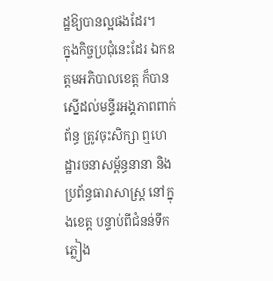ដ្ឋឱ្យបានល្អផងដែរ។
ក្នុងកិច្ចប្រជុំនេះដែរ ឯកឧត្តមអភិបាលខេត្ត ក៏បានស្នើដល់មន្ទីរអង្គភាពពាក់ព័ន្ធ ត្រូវចុះសិក្សា ឮហេដ្ឋារចនាសម្ព័ន្ធនានា និងប្រព័ន្ធធារាសាស្ត្រ នៅក្នុងខេត្ត បន្ទាប់ពីជំនន់ទឹកភ្លៀង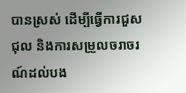បានស្រស់ ដើម្បីធ្វើការជួសជុល និងការសម្រួលចរាចរណ៍ដល់បង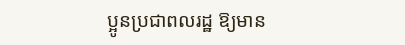ប្អូនប្រជាពលរដ្ឋ ឱ្យមាន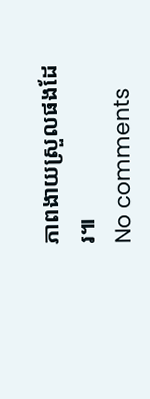ភាពងាយស្រួលផងដែរ៕
No comments